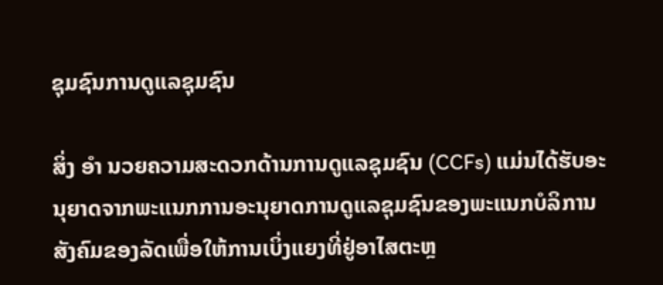ຊຸມຊົນການດູແລຊຸມຊົນ

ສິ່ງ ອຳ ນວຍຄວາມສະດວກດ້ານການດູແລຊຸມຊົນ (CCFs) ແມ່ນໄດ້ຮັບອະນຸຍາດຈາກພະແນກການອະນຸຍາດການດູແລຊຸມຊົນຂອງພະແນກບໍລິການສັງຄົມຂອງລັດເພື່ອໃຫ້ການເບິ່ງແຍງທີ່ຢູ່ອາໄສຕະຫຼ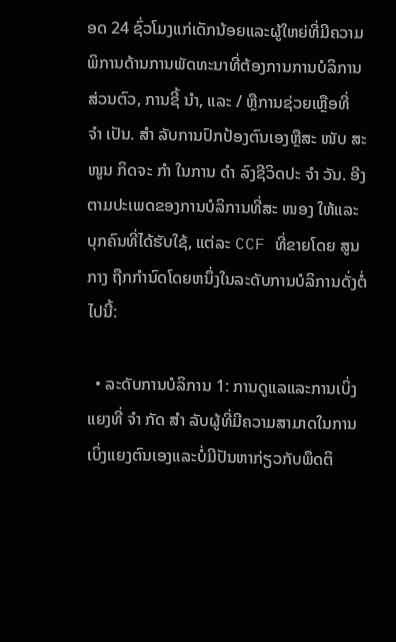ອດ 24 ຊົ່ວໂມງແກ່ເດັກນ້ອຍແລະຜູ້ໃຫຍ່ທີ່ມີຄວາມພິການດ້ານການພັດທະນາທີ່ຕ້ອງການການບໍລິການສ່ວນຕົວ, ການຊີ້ ນຳ, ແລະ / ຫຼືການຊ່ວຍເຫຼືອທີ່ ຈຳ ເປັນ. ສຳ ລັບການປົກປ້ອງຕົນເອງຫຼືສະ ໜັບ ສະ ໜູນ ກິດຈະ ກຳ ໃນການ ດຳ ລົງຊີວິດປະ ຈຳ ວັນ. ອີງຕາມປະເພດຂອງການບໍລິການທີ່ສະ ໜອງ ໃຫ້ແລະບຸກຄົນທີ່ໄດ້ຮັບໃຊ້, ແຕ່ລະ CCF ທີ່ຂາຍໂດຍ ສູນກາງ ຖືກກໍານົດໂດຍຫນຶ່ງໃນລະດັບການບໍລິການດັ່ງຕໍ່ໄປນີ້:

  • ລະດັບການບໍລິການ 1: ການດູແລແລະການເບິ່ງແຍງທີ່ ຈຳ ກັດ ສຳ ລັບຜູ້ທີ່ມີຄວາມສາມາດໃນການເບິ່ງແຍງຕົນເອງແລະບໍ່ມີປັນຫາກ່ຽວກັບພຶດຕິ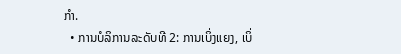ກຳ.
  • ການບໍລິການລະດັບທີ 2: ການເບິ່ງແຍງ, ເບິ່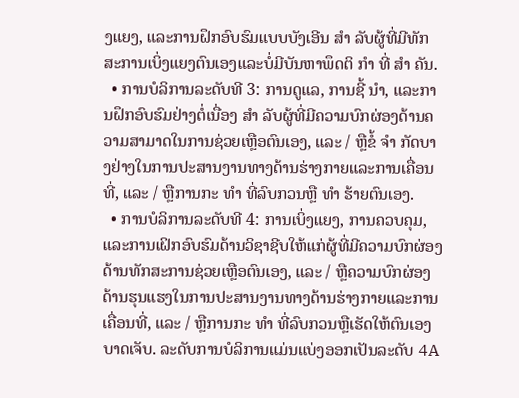ງແຍງ, ແລະການຝຶກອົບຮົມແບບບັງເອີນ ສຳ ລັບຜູ້ທີ່ມີທັກສະການເບິ່ງແຍງຕົນເອງແລະບໍ່ມີບັນຫາພຶດຕິ ກຳ ທີ່ ສຳ ຄັນ.
  • ການບໍລິການລະດັບທີ 3: ການດູແລ, ການຊີ້ ນຳ, ແລະການຝຶກອົບຮົມຢ່າງຕໍ່ເນື່ອງ ສຳ ລັບຜູ້ທີ່ມີຄວາມບົກຜ່ອງດ້ານຄວາມສາມາດໃນການຊ່ວຍເຫຼືອຕົນເອງ, ແລະ / ຫຼືຂໍ້ ຈຳ ກັດບາງຢ່າງໃນການປະສານງານທາງດ້ານຮ່າງກາຍແລະການເຄື່ອນທີ່, ແລະ / ຫຼືການກະ ທຳ ທີ່ລົບກວນຫຼື ທຳ ຮ້າຍຕົນເອງ.
  • ການບໍລິການລະດັບທີ 4: ການເບິ່ງແຍງ, ການຄວບຄຸມ, ແລະການເຝິກອົບຮົມດ້ານວິຊາຊີບໃຫ້ແກ່ຜູ້ທີ່ມີຄວາມບົກຜ່ອງດ້ານທັກສະການຊ່ວຍເຫຼືອຕົນເອງ, ແລະ / ຫຼືຄວາມບົກຜ່ອງດ້ານຮຸນແຮງໃນການປະສານງານທາງດ້ານຮ່າງກາຍແລະການເຄື່ອນທີ່, ແລະ / ຫຼືການກະ ທຳ ທີ່ລົບກວນຫຼືເຮັດໃຫ້ຕົນເອງບາດເຈັບ. ລະດັບການບໍລິການແມ່ນແບ່ງອອກເປັນລະດັບ 4A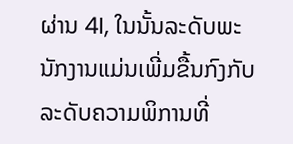ຜ່ານ 4I, ໃນນັ້ນລະດັບພະນັກງານແມ່ນເພີ່ມຂື້ນກົງກັບລະດັບຄວາມພິການທີ່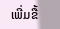ເພີ່ມຂື້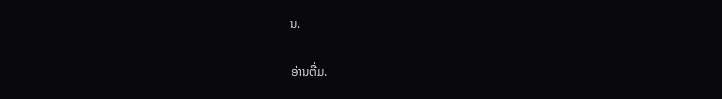ນ.

ອ່ານຕື່ມ.